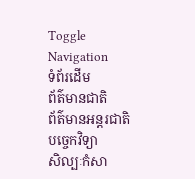Toggle Navigation
ទំព័រដើម
ព័ត៌មានជាតិ
ព័ត៌មានអន្តរជាតិ
បច្ចេកវិទ្យា
សិល្បៈកំសា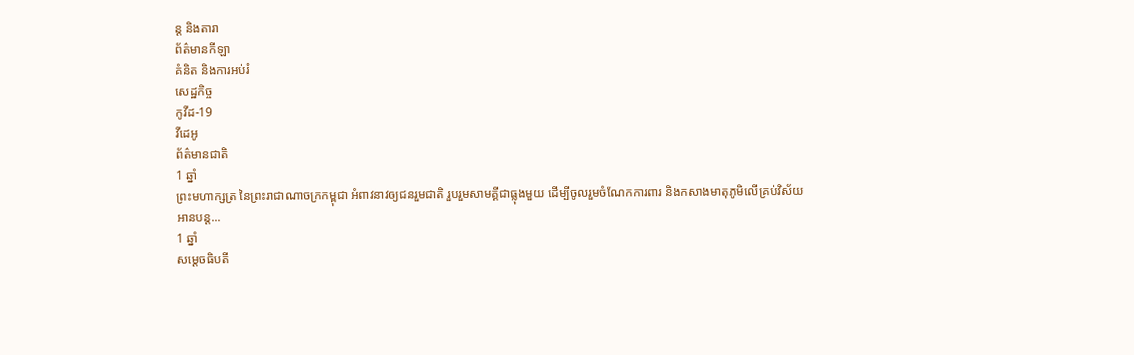ន្ត និងតារា
ព័ត៌មានកីឡា
គំនិត និងការអប់រំ
សេដ្ឋកិច្ច
កូវីដ-19
វីដេអូ
ព័ត៌មានជាតិ
1 ឆ្នាំ
ព្រះមហាក្សត្រ នៃព្រះរាជាណាចក្រកម្ពុជា អំពាវនាវឲ្យជនរួមជាតិ រួបរួមសាមគ្គីជាធ្លុងមួយ ដើម្បីចូលរួមចំណែកការពារ និងកសាងមាតុភូមិលើគ្រប់វិស័យ
អានបន្ត...
1 ឆ្នាំ
សម្តេចធិបតី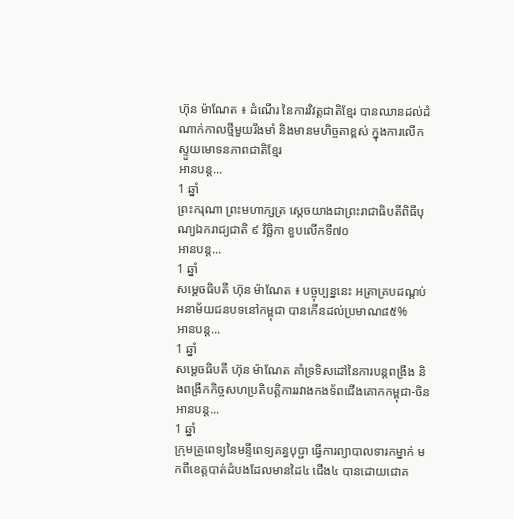ហ៊ុន ម៉ាណែត ៖ ដំណើរ នៃការវិវត្តជាតិខ្មែរ បានឈានដល់ដំណាក់កាលថ្មីមួយរឹងមាំ និងមានមហិច្ចតាខ្ពស់ ក្នុងការលើកស្ទួយមោទនភាពជាតិខ្មែរ
អានបន្ត...
1 ឆ្នាំ
ព្រះករុណា ព្រះមហាក្សត្រ ស្តេចយាងជាព្រះរាជាធិបតីពិធីបុណ្យឯករាជ្យជាតិ ៩ វិច្ឆិកា ខួបលើកទី៧០
អានបន្ត...
1 ឆ្នាំ
សម្ដេចធិបតី ហ៊ុន ម៉ាណែត ៖ បច្ចុប្បន្ននេះ អត្រាគ្របដណ្តប់អនាម័យជនបទនៅកម្ពុជា បានកើនដល់ប្រមាណ៨៥%
អានបន្ត...
1 ឆ្នាំ
សម្តេចធិបតី ហ៊ុន ម៉ាណែត គាំទ្រទិសដៅនៃការបន្តពង្រឹង និងពង្រីកកិច្ចសហប្រតិបត្តិការរវាងកងទ័ពជើងគោកកម្ពុជា-ចិន
អានបន្ត...
1 ឆ្នាំ
ក្រុមគ្រូពេទ្យនៃមន្ទីពេទ្យគន្ធបុប្ជា ធ្វើការព្យាបាលទារកម្នាក់ មកពីខេត្តបាត់ដំបងដែលមានដៃ៤ ជើង៤ បានដោយជោគ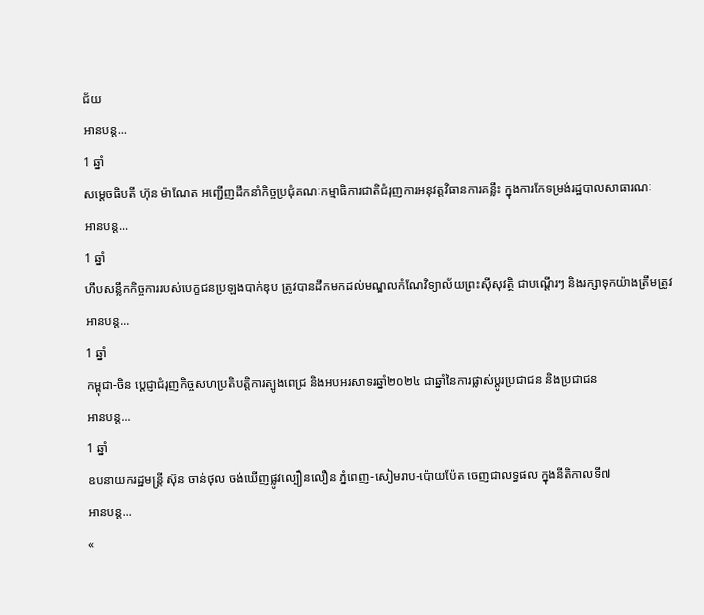ជ័យ
អានបន្ត...
1 ឆ្នាំ
សម្តេចធិបតី ហ៊ុន ម៉ាណែត អញ្ជើញដឹកនាំកិច្ចប្រជុំគណៈកម្មាធិការជាតិជំរុញការអនុវត្តវិធានការគន្លឹះ ក្នុងការកែទម្រង់រដ្ឋបាលសាធារណៈ
អានបន្ត...
1 ឆ្នាំ
ហឹបសន្លឹកកិច្ចការរបស់បេក្ខជនប្រឡងបាក់ឌុប ត្រូវបានដឹកមកដល់មណ្ឌលកំណែវិទ្យាល័យព្រះស៊ីសុវត្ថិ ជាបណ្ដើរៗ និងរក្សាទុកយ៉ាងត្រឹមត្រូវ
អានបន្ត...
1 ឆ្នាំ
កម្ពុជា-ចិន ប្ដេជ្ញាជំរុញកិច្ចសហប្រតិបត្តិការត្បូងពេជ្រ និងអបអរសាទរឆ្នាំ២០២៤ ជាឆ្នាំនៃការផ្លាស់ប្ដូរប្រជាជន និងប្រជាជន
អានបន្ត...
1 ឆ្នាំ
ឧបនាយករដ្ឋមន្ដ្រី ស៊ុន ចាន់ថុល ចង់ឃើញផ្លូវល្បឿនលឿន ភ្នំពេញ-សៀមរាប-ប៉ោយប៉ែត ចេញជាលទ្ធផល ក្នុងនីតិកាលទី៧
អានបន្ត...
«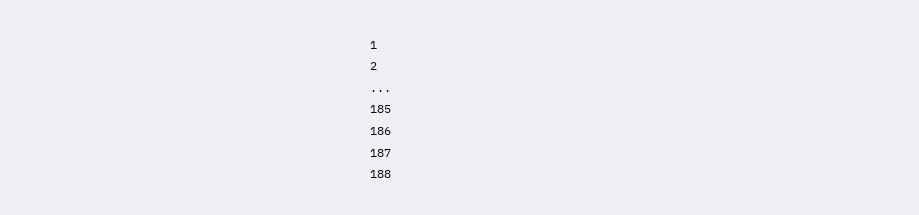1
2
...
185
186
187
188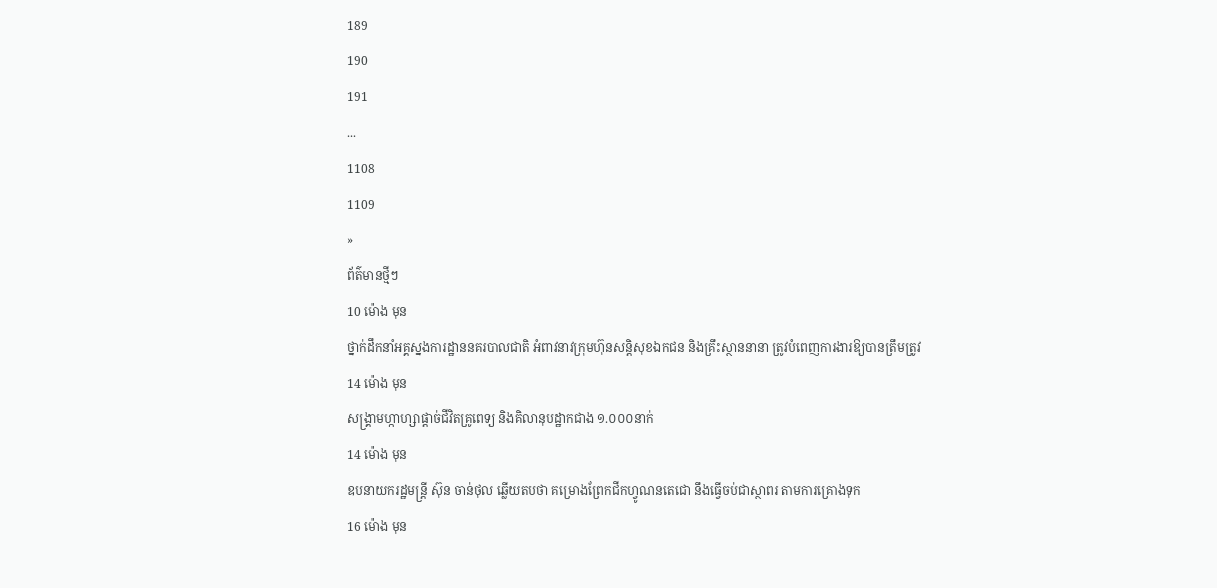189
190
191
...
1108
1109
»
ព័ត៌មានថ្មីៗ
10 ម៉ោង មុន
ថ្នាក់ដឹកនាំអគ្គស្នងការដ្ឋាននគរបាលជាតិ អំពាវនាវក្រុមហ៊ុនសន្តិសុខឯកជន និងគ្រឹះស្ថាននានា ត្រូវបំពេញការងារឱ្យបានត្រឹមត្រូវ
14 ម៉ោង មុន
សង្គ្រាមហ្កាហ្សាផ្តាច់ជីវិតគ្រូពេទ្យ និងគិលានុបដ្ឋាកជាង ១.០០០នាក់
14 ម៉ោង មុន
ឧបនាយករដ្ឋមន្រ្តី ស៊ុន ចាន់ថុល ឆ្លើយតបថា គម្រោងព្រែកជីកហ្វូណនតេជោ នឹងធ្វើចប់ជាស្ថាពរ តាមការគ្រោងទុក
16 ម៉ោង មុន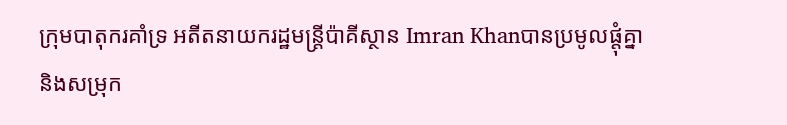ក្រុមបាតុករគាំទ្រ អតីតនាយករដ្ឋមន្ត្រីប៉ាគីស្ថាន Imran Khanបានប្រមូលផ្តុំគ្នានិងសម្រុក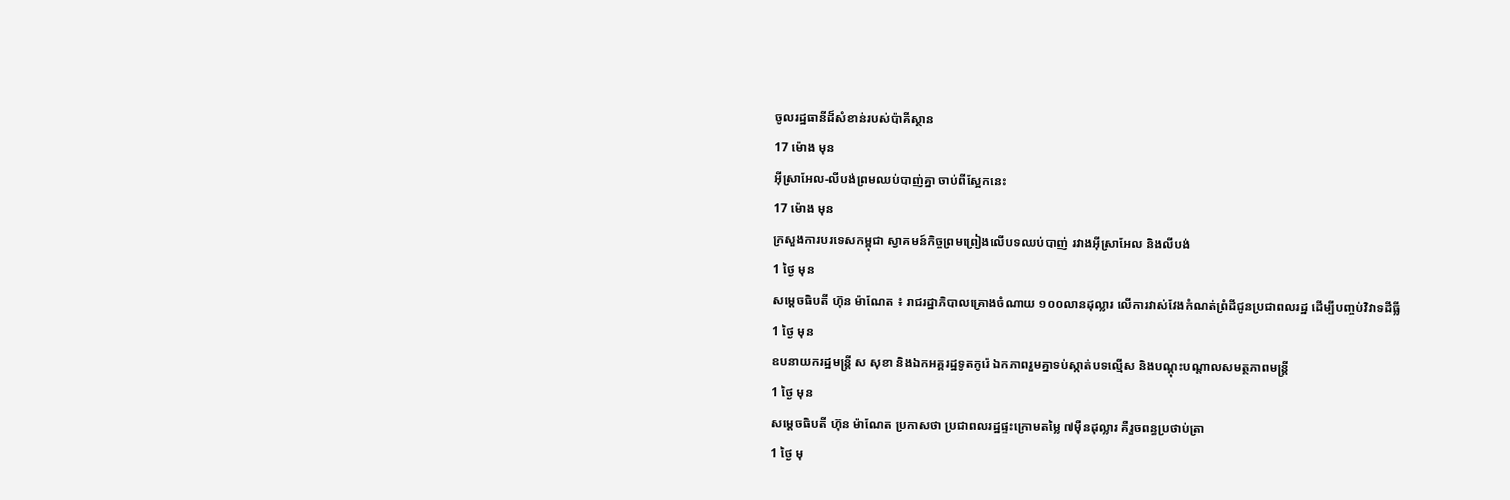ចូលរដ្ឋធានីដ៏សំខាន់របស់ប៉ាគីស្ថាន
17 ម៉ោង មុន
អ៊ីស្រាអែល-លីបង់ព្រមឈប់បាញ់គ្នា ចាប់ពីស្អែកនេះ
17 ម៉ោង មុន
ក្រសួងការបរទេសកម្ពុជា ស្វាគមន៍កិច្ចព្រមព្រៀងលើបទឈប់បាញ់ រវាងអ៊ីស្រាអែល និងលីបង់
1 ថ្ងៃ មុន
សម្តេចធិបតី ហ៊ុន ម៉ាណែត ៖ រាជរដ្ឋាភិបាលគ្រោងចំណាយ ១០០លានដុល្លារ លើការវាស់វែងកំណត់ព្រំដីជូនប្រជាពលរដ្ឋ ដើម្បីបញ្ចប់វិវាទដីធ្លី
1 ថ្ងៃ មុន
ឧបនាយករដ្ឋមន្រ្តី ស សុខា និងឯកអគ្គរដ្ឋទូតកូរ៉េ ឯកភាពរួមគ្នាទប់ស្កាត់បទល្មើស និងបណ្តុះបណ្តាលសមត្ថភាពមន្រ្តី
1 ថ្ងៃ មុន
សម្ដេចធិបតី ហ៊ុន ម៉ាណែត ប្រកាសថា ប្រជាពលរដ្ឋផ្ទះក្រោមតម្លៃ ៧ម៉ឺនដុល្លារ គឺរួចពន្ធប្រថាប់ត្រា
1 ថ្ងៃ មុ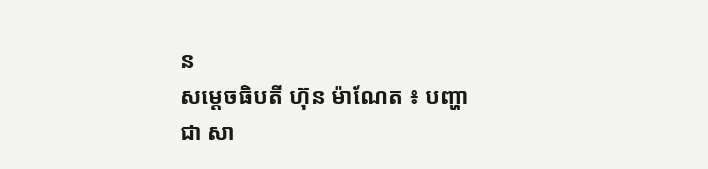ន
សម្តេចធិបតី ហ៊ុន ម៉ាណែត ៖ បញ្ហា ជា សា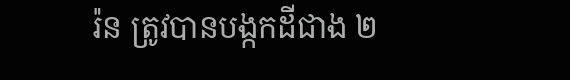រ៉ន ត្រូវបានបង្កកដីជាង ២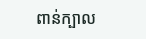ពាន់ក្បាល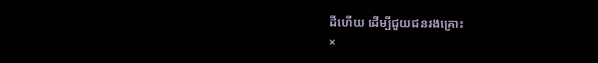ដីហើយ ដើម្បីជួយជនរងគ្រោះ
×